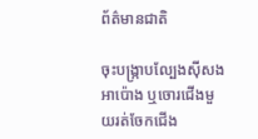ព័ត៌មានជាតិ

ចុះបង្ក្រាបល្បែងស៊ីសងអាប៉ោង ឬចោរជើងមួយរត់ចែកជើង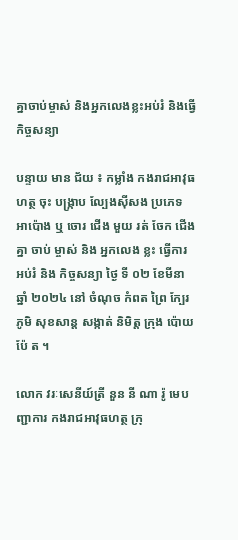គ្នាចាប់ម្ចាស់ និងអ្នកលេងខ្លះអប់រំ និងធ្វើកិច្ចសន្យា

បន្ទាយ មាន ជ័យ ៖ កម្លាំង កងរាជអាវុធហត្ថ ចុះ បង្ក្រាប ល្បែងស៊ីសង ប្រភេទ អាប៉ោង ឬ ចោរ ជើង មួយ រត់ ចែក ជើង គ្នា ចាប់ ម្ចាស់ និង អ្នកលេង ខ្លះ ធ្វើការ អប់រំ និង កិច្ចសន្យា ថ្ងៃ ទី ០២ ខែមីនា ឆ្នាំ ២០២៤ នៅ ចំណុច កំពត ព្រៃ ក្បែរ ភូមិ សុខសាន្ត សង្កាត់ និមិត្ត ក្រុង ប៉ោយ ប៉ែ ត ។

លោក វរៈសេនីយ៍ត្រី នួន នី ណា រ៉ូ មេបញ្ជាការ កងរាជអាវុធហត្ថ ក្រុ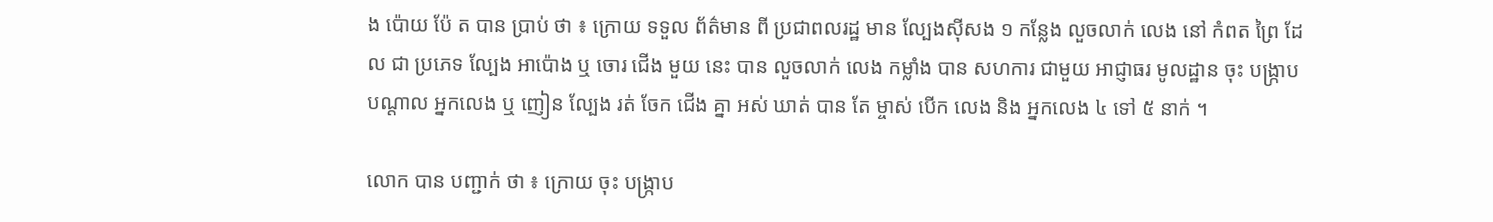ង ប៉ោយ ប៉ែ ត បាន ប្រាប់ ថា ៖ ក្រោយ ទទួល ព័ត៌មាន ពី ប្រជាពលរដ្ឋ មាន ល្បែងស៊ីសង ១ កន្លែង លួចលាក់ លេង នៅ កំពត ព្រៃ ដែល ជា ប្រភេទ ល្បែង អាប៉ោង ឬ ចោរ ជើង មួយ នេះ បាន លួចលាក់ លេង កម្លាំង បាន សហការ ជាមួយ អាជ្ញាធរ មូលដ្ឋាន ចុះ បង្ក្រាប បណ្តាល អ្នកលេង ឬ ញៀន ល្បែង រត់ ចែក ជើង គ្នា អស់ ឃាត់ បាន តែ ម្ចាស់ បើក លេង និង អ្នកលេង ៤ ទៅ ៥ នាក់ ។

លោក បាន បញ្ជាក់ ថា ៖ ក្រោយ ចុះ បង្ក្រាប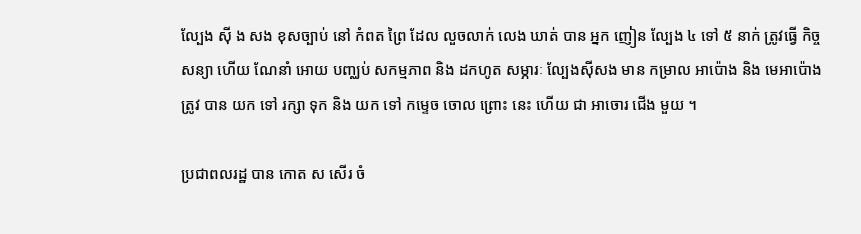ល្បែង ស៊ី ង សង ខុសច្បាប់ នៅ កំពត ព្រៃ ដែល លួចលាក់ លេង ឃាត់ បាន អ្នក ញៀន ល្បែង ៤ ទៅ ៥ នាក់ ត្រូវធ្វើ កិច្ចសន្យា ហើយ ណែនាំ អោយ បញ្ឈប់ សកម្មភាព និង ដកហូត សម្ភារៈ ល្បែងស៊ីសង មាន កម្រាល អាប៉ោង និង មេអាប៉ោង ត្រូវ បាន យក ទៅ រក្សា ទុក និង យក ទៅ កម្ទេច ចោល ព្រោះ នេះ ហើយ ជា អាចោរ ជើង មួយ ។

ប្រជាពលរដ្ឋ បាន កោត ស សើរ ចំ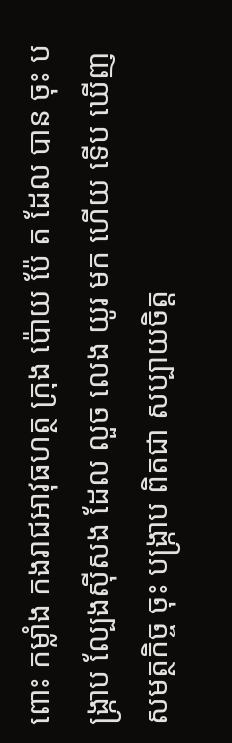ពោះ កម្លាំង កងរាជអាវុធហត្ថ ក្រុង ប៉ោយ ប៉ែ ត ដែល បាន ចុះ បង្ក្រាប ល្បែងស៊ីសង ដែល លួច លេង យូរ មក ហើយ ទើប ឃើញ សមត្ថកិច្ច ចុះ បង្ក្រាប ពិតជា សប្បាយចិត្ត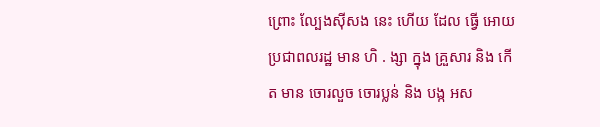ព្រោះ ល្បែងស៊ីសង នេះ ហើយ ដែល ធ្វើ អោយ ប្រជាពលរដ្ឋ មាន ហិ . ង្សា ក្នុង គ្រួសារ និង កើត មាន ចោរលួច ចោរប្លន់ និង បង្ក អស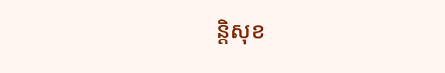ន្តិសុខ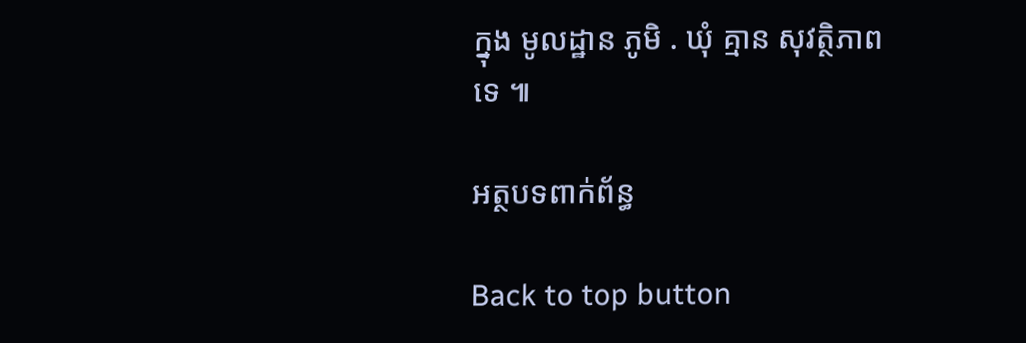ក្នុង មូលដ្ឋាន ភូមិ . ឃុំ គ្មាន សុវត្ថិភាព ទេ ៕

អត្ថបទពាក់ព័ន្ធ

Back to top button